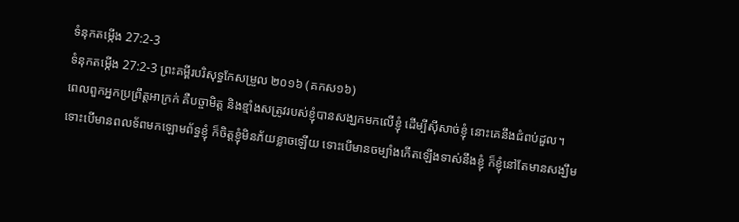ទំនុកតម្កើង 27:2-3
ទំនុកតម្កើង 27:2-3 ព្រះគម្ពីរបរិសុទ្ធកែសម្រួល ២០១៦ (គកស១៦)
ពេលពួកអ្នកប្រព្រឹត្តអាក្រក់ គឺបច្ចាមិត្ត និងខ្មាំងសត្រូវរបស់ខ្ញុំបានសង្ឃកមកលើខ្ញុំ ដើម្បីស៊ីសាច់ខ្ញុំ នោះគេនឹងជំពប់ដួល។ ទោះបើមានពលទ័ពមកឡោមព័ទ្ធខ្ញុំ ក៏ចិត្តខ្ញុំមិនភ័យខ្លាចឡើយ ទោះបើមានចម្បាំងកើតឡើងទាស់នឹងខ្ញុំ ក៏ខ្ញុំនៅតែមានសង្ឃឹម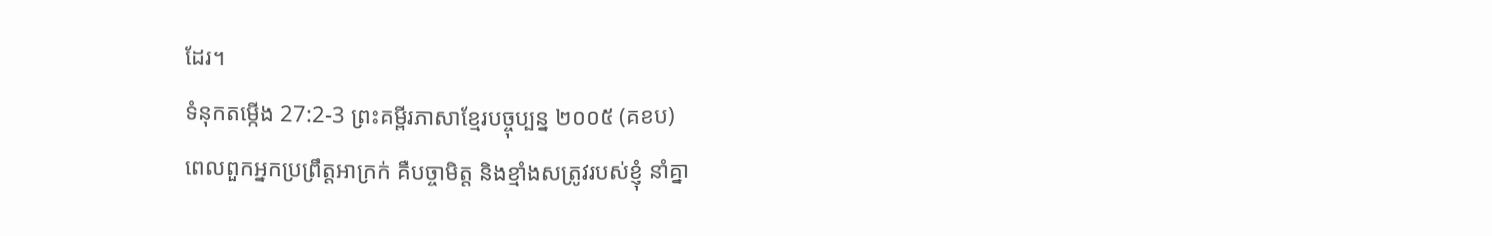ដែរ។
ទំនុកតម្កើង 27:2-3 ព្រះគម្ពីរភាសាខ្មែរបច្ចុប្បន្ន ២០០៥ (គខប)
ពេលពួកអ្នកប្រព្រឹត្តអាក្រក់ គឺបច្ចាមិត្ត និងខ្មាំងសត្រូវរបស់ខ្ញុំ នាំគ្នា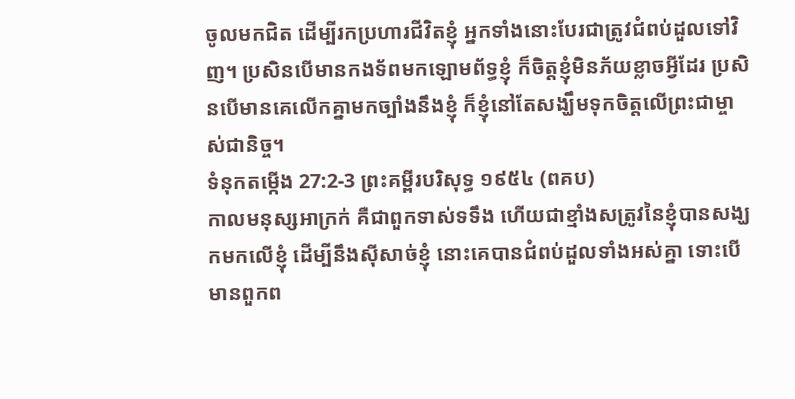ចូលមកជិត ដើម្បីរកប្រហារជីវិតខ្ញុំ អ្នកទាំងនោះបែរជាត្រូវជំពប់ដួលទៅវិញ។ ប្រសិនបើមានកងទ័ពមកឡោមព័ទ្ធខ្ញុំ ក៏ចិត្តខ្ញុំមិនភ័យខ្លាចអ្វីដែរ ប្រសិនបើមានគេលើកគ្នាមកច្បាំងនឹងខ្ញុំ ក៏ខ្ញុំនៅតែសង្ឃឹមទុកចិត្តលើព្រះជាម្ចាស់ជានិច្ច។
ទំនុកតម្កើង 27:2-3 ព្រះគម្ពីរបរិសុទ្ធ ១៩៥៤ (ពគប)
កាលមនុស្សអាក្រក់ គឺជាពួកទាស់ទទឹង ហើយជាខ្មាំងសត្រូវនៃខ្ញុំបានសង្ឃកមកលើខ្ញុំ ដើម្បីនឹងស៊ីសាច់ខ្ញុំ នោះគេបានជំពប់ដួលទាំងអស់គ្នា ទោះបើមានពួកព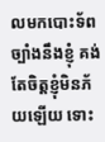លមកបោះទ័ពច្បាំងនឹងខ្ញុំ គង់តែចិត្តខ្ញុំមិនភ័យឡើយ ទោះ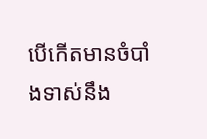បើកើតមានចំបាំងទាស់នឹង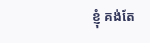ខ្ញុំ គង់តែ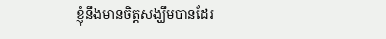ខ្ញុំនឹងមានចិត្តសង្ឃឹមបានដែរ